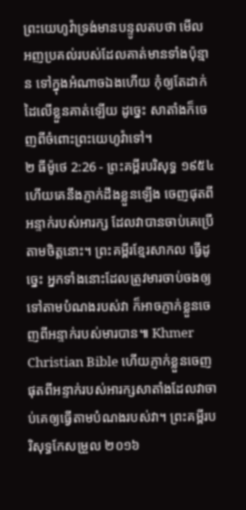ព្រះយេហូវ៉ាទ្រង់មានបន្ទូលតបថា មើល អញប្រគល់របស់ដែលគាត់មានទាំងប៉ុន្មាន ទៅក្នុងអំណាចឯងហើយ កុំឲ្យតែដាក់ដៃលើខ្លួនគាត់ឡើយ ដូច្នេះ សាតាំងក៏ចេញពីចំពោះព្រះយេហូវ៉ាទៅ។
២ ធីម៉ូថេ 2:26 - ព្រះគម្ពីរបរិសុទ្ធ ១៩៥៤ ហើយគេនឹងភ្ញាក់ដឹងខ្លួនឡើង ចេញផុតពីអន្ទាក់របស់អារក្ស ដែលវាបានចាប់គេប្រើតាមចិត្តនោះ។ ព្រះគម្ពីរខ្មែរសាកល ធ្វើដូច្នេះ អ្នកទាំងនោះដែលត្រូវមារចាប់ចងឲ្យទៅតាមបំណងរបស់វា ក៏អាចភ្ញាក់ខ្លួនចេញពីអន្ទាក់របស់មារបាន៕ Khmer Christian Bible ហើយភ្ញាក់ខ្លួនចេញផុតពីអន្ទាក់របស់អារក្សសាតាំងដែលវាចាប់គេឲ្យធ្វើតាមបំណងរបស់វា។ ព្រះគម្ពីរបរិសុទ្ធកែសម្រួល ២០១៦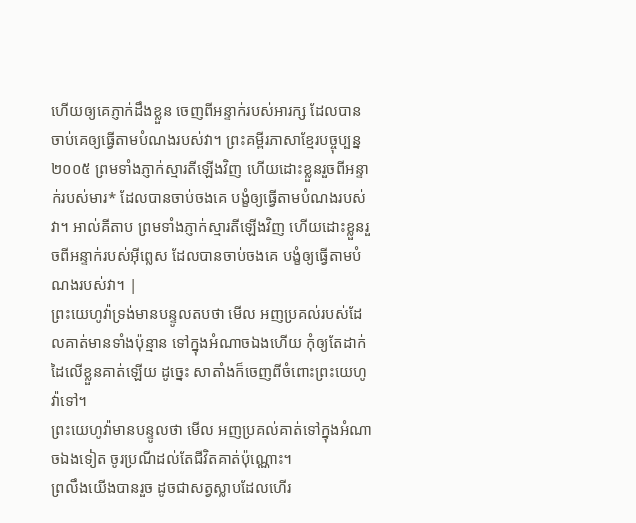ហើយឲ្យគេភ្ញាក់ដឹងខ្លួន ចេញពីអន្ទាក់របស់អារក្ស ដែលបានចាប់គេឲ្យធ្វើតាមបំណងរបស់វា។ ព្រះគម្ពីរភាសាខ្មែរបច្ចុប្បន្ន ២០០៥ ព្រមទាំងភ្ញាក់ស្មារតីឡើងវិញ ហើយដោះខ្លួនរួចពីអន្ទាក់របស់មារ* ដែលបានចាប់ចងគេ បង្ខំឲ្យធ្វើតាមបំណងរបស់វា។ អាល់គីតាប ព្រមទាំងភ្ញាក់ស្មារតីឡើងវិញ ហើយដោះខ្លួនរួចពីអន្ទាក់របស់អ៊ីព្លេស ដែលបានចាប់ចងគេ បង្ខំឲ្យធ្វើតាមបំណងរបស់វា។ |
ព្រះយេហូវ៉ាទ្រង់មានបន្ទូលតបថា មើល អញប្រគល់របស់ដែលគាត់មានទាំងប៉ុន្មាន ទៅក្នុងអំណាចឯងហើយ កុំឲ្យតែដាក់ដៃលើខ្លួនគាត់ឡើយ ដូច្នេះ សាតាំងក៏ចេញពីចំពោះព្រះយេហូវ៉ាទៅ។
ព្រះយេហូវ៉ាមានបន្ទូលថា មើល អញប្រគល់គាត់ទៅក្នុងអំណាចឯងទៀត ចូរប្រណីដល់តែជីវិតគាត់ប៉ុណ្ណោះ។
ព្រលឹងយើងបានរួច ដូចជាសត្វស្លាបដែលហើរ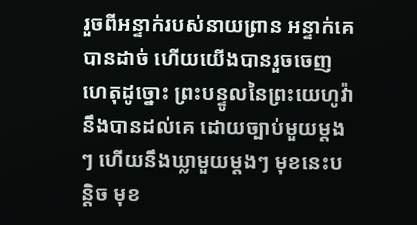រួចពីអន្ទាក់របស់នាយព្រាន អន្ទាក់គេបានដាច់ ហើយយើងបានរួចចេញ
ហេតុដូច្នោះ ព្រះបន្ទូលនៃព្រះយេហូវ៉ានឹងបានដល់គេ ដោយច្បាប់មួយម្តងៗ ហើយនឹងឃ្លាមួយម្តងៗ មុខនេះបន្តិច មុខ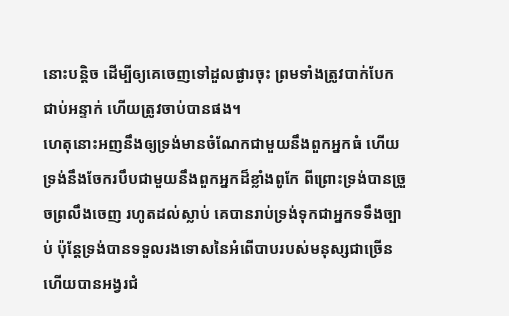នោះបន្តិច ដើម្បីឲ្យគេចេញទៅដួលផ្ងារចុះ ព្រមទាំងត្រូវបាក់បែក ជាប់អន្ទាក់ ហើយត្រូវចាប់បានផង។
ហេតុនោះអញនឹងឲ្យទ្រង់មានចំណែកជាមួយនឹងពួកអ្នកធំ ហើយទ្រង់នឹងចែករបឹបជាមួយនឹងពួកអ្នកដ៏ខ្លាំងពូកែ ពីព្រោះទ្រង់បានច្រួចព្រលឹងចេញ រហូតដល់ស្លាប់ គេបានរាប់ទ្រង់ទុកជាអ្នកទទឹងច្បាប់ ប៉ុន្តែទ្រង់បានទទួលរងទោសនៃអំពើបាបរបស់មនុស្សជាច្រើន ហើយបានអង្វរជំ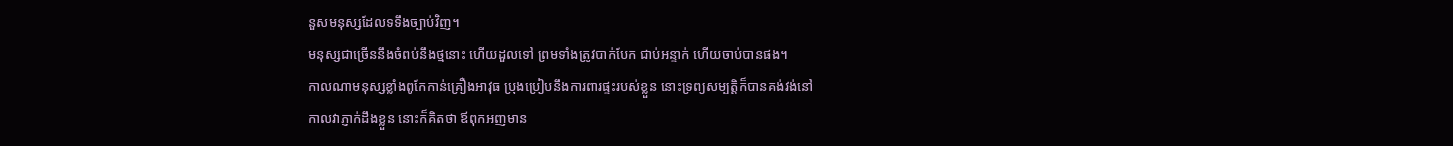នួសមនុស្សដែលទទឹងច្បាប់វិញ។
មនុស្សជាច្រើននឹងចំពប់នឹងថ្មនោះ ហើយដួលទៅ ព្រមទាំងត្រូវបាក់បែក ជាប់អន្ទាក់ ហើយចាប់បានផង។
កាលណាមនុស្សខ្លាំងពូកែកាន់គ្រឿងអាវុធ ប្រុងប្រៀបនឹងការពារផ្ទះរបស់ខ្លួន នោះទ្រព្យសម្បត្តិក៏បានគង់វង់នៅ
កាលវាភ្ញាក់ដឹងខ្លួន នោះក៏គិតថា ឪពុកអញមាន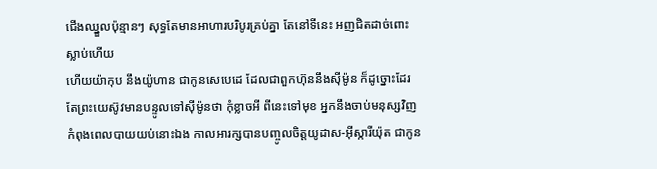ជើងឈ្នួលប៉ុន្មានៗ សុទ្ធតែមានអាហារបរិបូរគ្រប់គ្នា តែនៅទីនេះ អញជិតដាច់ពោះស្លាប់ហើយ
ហើយយ៉ាកុប នឹងយ៉ូហាន ជាកូនសេបេដេ ដែលជាពួកហ៊ុននឹងស៊ីម៉ូន ក៏ដូច្នោះដែរ តែព្រះយេស៊ូវមានបន្ទូលទៅស៊ីម៉ូនថា កុំខ្លាចអី ពីនេះទៅមុខ អ្នកនឹងចាប់មនុស្សវិញ
កំពុងពេលបាយយប់នោះឯង កាលអារក្សបានបញ្ចូលចិត្តយូដាស-អ៊ីស្ការីយ៉ុត ជាកូន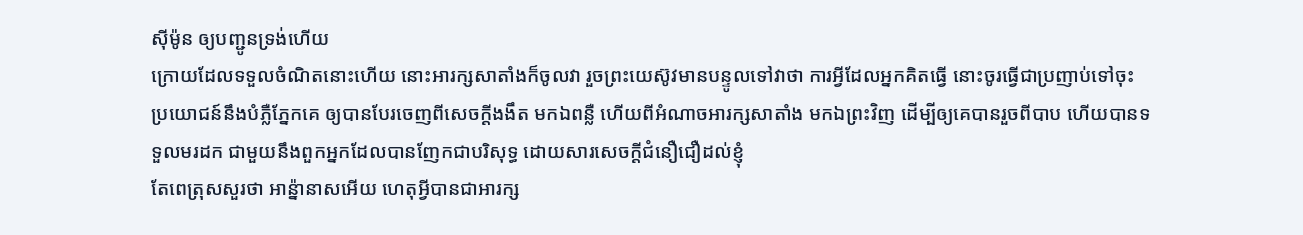ស៊ីម៉ូន ឲ្យបញ្ជូនទ្រង់ហើយ
ក្រោយដែលទទួលចំណិតនោះហើយ នោះអារក្សសាតាំងក៏ចូលវា រួចព្រះយេស៊ូវមានបន្ទូលទៅវាថា ការអ្វីដែលអ្នកគិតធ្វើ នោះចូរធ្វើជាប្រញាប់ទៅចុះ
ប្រយោជន៍នឹងបំភ្លឺភ្នែកគេ ឲ្យបានបែរចេញពីសេចក្ដីងងឹត មកឯពន្លឺ ហើយពីអំណាចអារក្សសាតាំង មកឯព្រះវិញ ដើម្បីឲ្យគេបានរួចពីបាប ហើយបានទទួលមរដក ជាមួយនឹងពួកអ្នកដែលបានញែកជាបរិសុទ្ធ ដោយសារសេចក្ដីជំនឿជឿដល់ខ្ញុំ
តែពេត្រុសសួរថា អាន៉្នានាសអើយ ហេតុអ្វីបានជាអារក្ស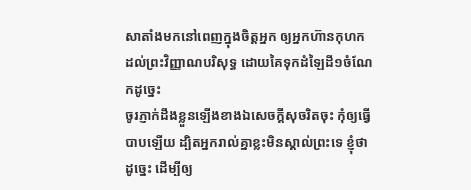សាតាំងមកនៅពេញក្នុងចិត្តអ្នក ឲ្យអ្នកហ៊ានកុហកដល់ព្រះវិញ្ញាណបរិសុទ្ធ ដោយគៃទុកដំឡៃដី១ចំណែកដូច្នេះ
ចូរភ្ញាក់ដឹងខ្លួនឡើងខាងឯសេចក្ដីសុចរិតចុះ កុំឲ្យធ្វើបាបឡើយ ដ្បិតអ្នករាល់គ្នាខ្លះមិនស្គាល់ព្រះទេ ខ្ញុំថាដូច្នេះ ដើម្បីឲ្យ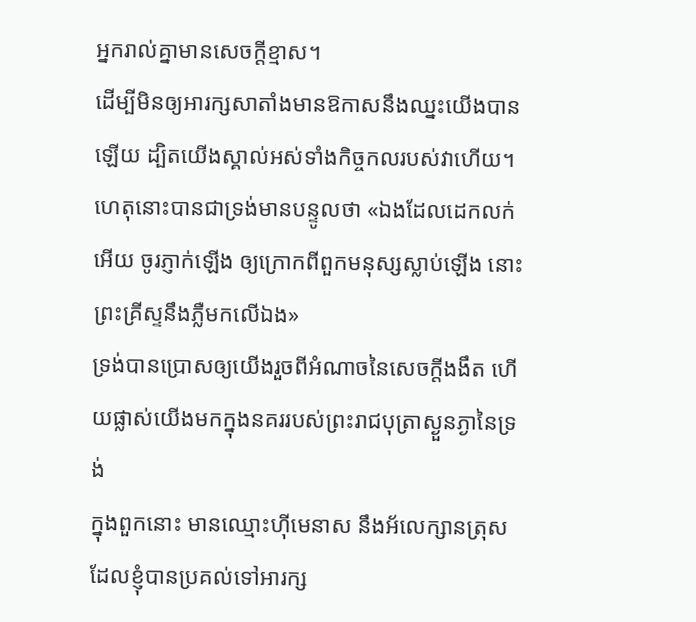អ្នករាល់គ្នាមានសេចក្ដីខ្មាស។
ដើម្បីមិនឲ្យអារក្សសាតាំងមានឱកាសនឹងឈ្នះយើងបានឡើយ ដ្បិតយើងស្គាល់អស់ទាំងកិច្ចកលរបស់វាហើយ។
ហេតុនោះបានជាទ្រង់មានបន្ទូលថា «ឯងដែលដេកលក់អើយ ចូរភ្ញាក់ឡើង ឲ្យក្រោកពីពួកមនុស្សស្លាប់ឡើង នោះព្រះគ្រីស្ទនឹងភ្លឺមកលើឯង»
ទ្រង់បានប្រោសឲ្យយើងរួចពីអំណាចនៃសេចក្ដីងងឹត ហើយផ្លាស់យើងមកក្នុងនគររបស់ព្រះរាជបុត្រាស្ងួនភ្ងានៃទ្រង់
ក្នុងពួកនោះ មានឈ្មោះហ៊ីមេនាស នឹងអ័លេក្សានត្រុស ដែលខ្ញុំបានប្រគល់ទៅអារក្ស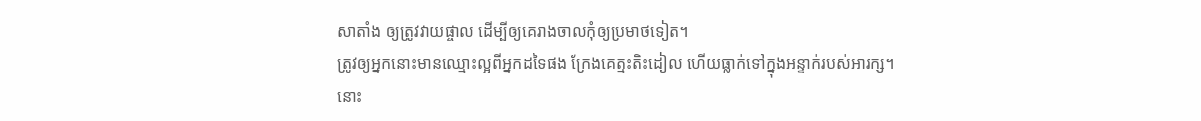សាតាំង ឲ្យត្រូវវាយផ្ចាល ដើម្បីឲ្យគេរាងចាលកុំឲ្យប្រមាថទៀត។
ត្រូវឲ្យអ្នកនោះមានឈ្មោះល្អពីអ្នកដទៃផង ក្រែងគេត្មះតិះដៀល ហើយធ្លាក់ទៅក្នុងអន្ទាក់របស់អារក្ស។
នោះ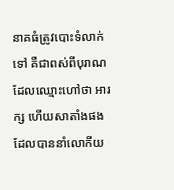នាគធំត្រូវបោះទំលាក់ទៅ គឺជាពស់ពីបុរាណ ដែលឈ្មោះហៅថា អារក្ស ហើយសាតាំងផង ដែលបាននាំលោកីយ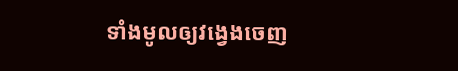ទាំងមូលឲ្យវង្វេងចេញ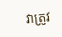វាត្រូវ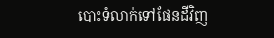បោះទំលាក់ទៅផែនដីវិញ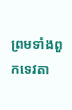ព្រមទាំងពួកទេវតា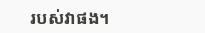របស់វាផង។